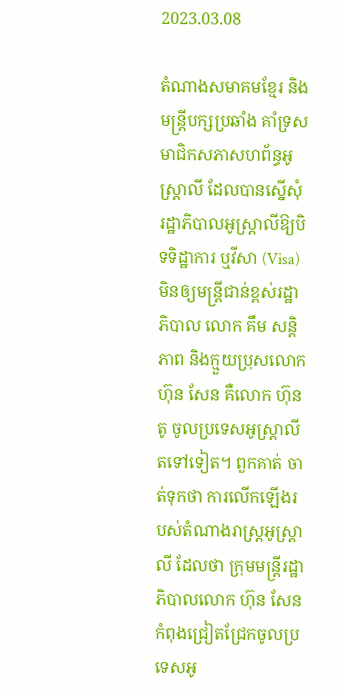2023.03.08

តំណាងសមាគមខ្មែរ និងមន្ត្រីបក្សប្រឆាំង គាំទ្រសមាជិកសភាសហព័ន្ធអូស្ត្រាលី ដែលបានស្នើសុំរដ្ឋាភិបាលអូស្ត្រាលីឱ្យបិទទិដ្ឋាការ ឬវីសា (Visa) មិនឲ្យមន្ត្រីជាន់ខ្ពស់រដ្ឋាភិបាល លោក គឹម សន្តិភាព និងក្មួយប្រុសលោក ហ៊ុន សែន គឺលោក ហ៊ុន តូ ចូលប្រទេសអូស្ត្រាលីតទៅទៀត។ ពួកគាត់ ចាត់ទុកថា ការលើកឡើងរបស់តំណាងរាស្ត្រអូស្ត្រាលី ដែលថា ក្រុមមន្ត្រីរដ្ឋាភិបាលលោក ហ៊ុន សែន កំពុងជ្រៀតជ្រែកចូលប្រទេសអូ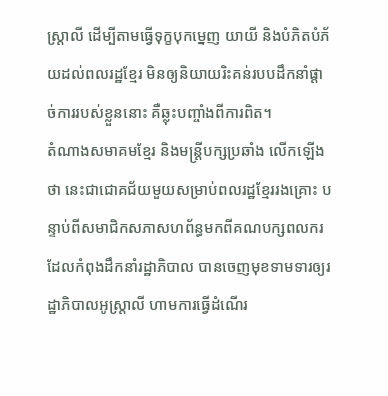ស្ត្រាលី ដើម្បីតាមធ្វើទុក្ខបុកម្នេញ យាយី និងបំភិតបំភ័យដល់ពលរដ្ឋខ្មែរ មិនឲ្យនិយាយរិះគន់របបដឹកនាំផ្តាច់ការរបស់ខ្លួននោះ គឺឆ្លុះបញ្ចាំងពីការពិត។
តំណាងសមាគមខ្មែរ និងមន្ត្រីបក្សប្រឆាំង លើកឡើងថា នេះជាជោគជ័យមួយសម្រាប់ពលរដ្ឋខ្មែររងគ្រោះ បន្ទាប់ពីសមាជិកសភាសហព័ន្ធមកពីគណបក្សពលករ ដែលកំពុងដឹកនាំរដ្ឋាភិបាល បានចេញមុខទាមទារឲ្យរដ្ឋាភិបាលអូស្ត្រាលី ហាមការធ្វើដំណើរ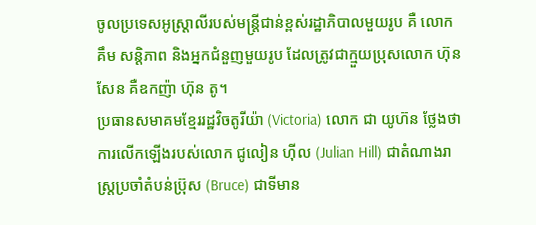ចូលប្រទេសអូស្ត្រាលីរបស់មន្ត្រីជាន់ខ្ពស់រដ្ឋាភិបាលមួយរូប គឺ លោក គឹម សន្តិភាព និងអ្នកជំនួញមួយរូប ដែលត្រូវជាក្មួយប្រុសលោក ហ៊ុន សែន គឺឧកញ៉ា ហ៊ុន តូ។
ប្រធានសមាគមខ្មែររដ្ឋវិចតូរីយ៉ា (Victoria) លោក ជា យូហ៊ន ថ្លែងថា ការលើកឡើងរបស់លោក ជូលៀន ហ៊ីល (Julian Hill) ជាតំណាងរាស្ត្រប្រចាំតំបន់ប្រ៊ុស (Bruce) ជាទីមាន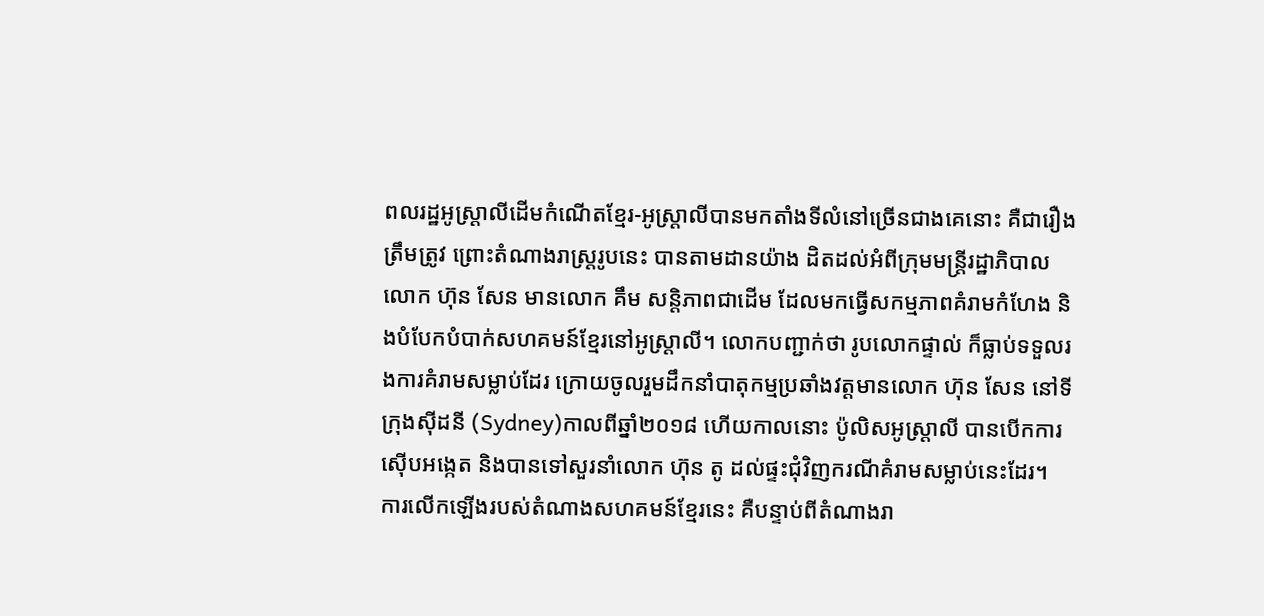ពលរដ្ឋអូស្ត្រាលីដើមកំណើតខ្មែរ-អូស្ត្រាលីបានមកតាំងទីលំនៅច្រើនជាងគេនោះ គឺជារឿងត្រឹមត្រូវ ព្រោះតំណាងរាស្ត្ររូបនេះ បានតាមដានយ៉ាង ដិតដល់អំពីក្រុមមន្ត្រីរដ្ឋាភិបាល លោក ហ៊ុន សែន មានលោក គឹម សន្តិភាពជាដើម ដែលមកធ្វើសកម្មភាពគំរាមកំហែង និងបំបែកបំបាក់សហគមន៍ខ្មែរនៅអូស្ត្រាលី។ លោកបញ្ជាក់ថា រូបលោកផ្ទាល់ ក៏ធ្លាប់ទទួលរងការគំរាមសម្លាប់ដែរ ក្រោយចូលរួមដឹកនាំបាតុកម្មប្រឆាំងវត្តមានលោក ហ៊ុន សែន នៅទីក្រុងស៊ីដនី (Sydney)កាលពីឆ្នាំ២០១៨ ហើយកាលនោះ ប៉ូលិសអូស្ត្រាលី បានបើកការស៊ើបអង្កេត និងបានទៅសួរនាំលោក ហ៊ុន តូ ដល់ផ្ទះជុំវិញករណីគំរាមសម្លាប់នេះដែរ។
ការលើកឡើងរបស់តំណាងសហគមន៍ខ្មែរនេះ គឺបន្ទាប់ពីតំណាងរា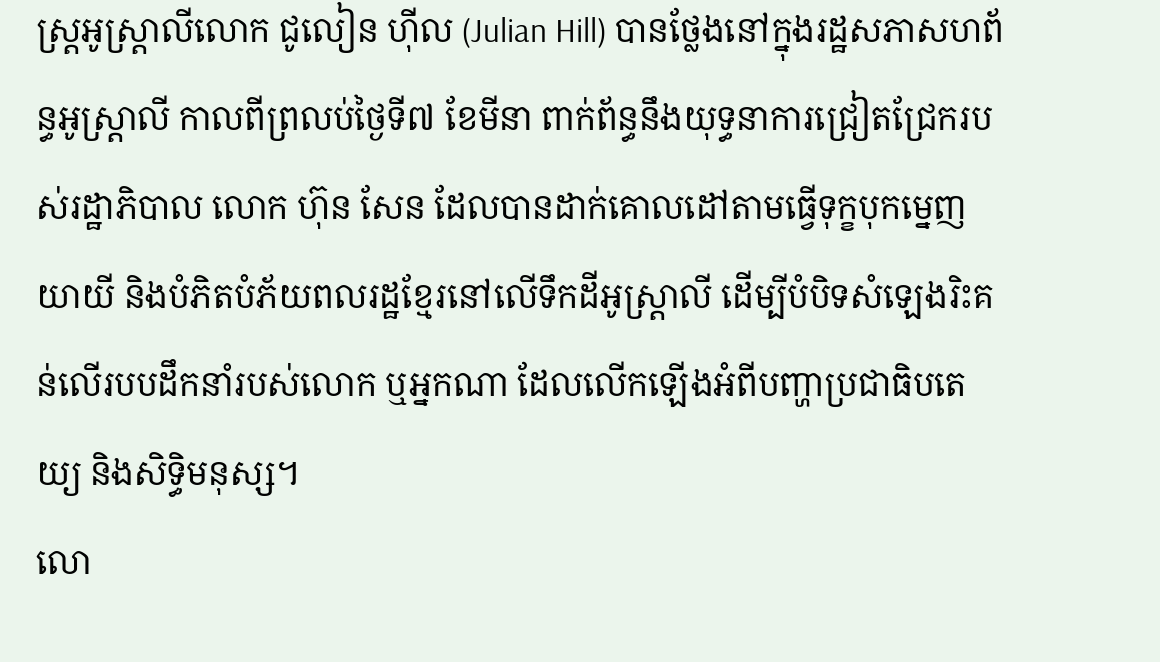ស្ត្រអូស្ត្រាលីលោក ជូលៀន ហ៊ីល (Julian Hill) បានថ្លែងនៅក្នុងរដ្ឋសភាសហព័ន្ធអូស្ត្រាលី កាលពីព្រលប់ថ្ងៃទី៧ ខែមីនា ពាក់ព័ន្ធនឹងយុទ្ធនាការជ្រៀតជ្រែករបស់រដ្ឋាភិបាល លោក ហ៊ុន សែន ដែលបានដាក់គោលដៅតាមធ្វើទុក្ខបុកម្នេញ យាយី និងបំភិតបំភ័យពលរដ្ឋខ្មែរនៅលើទឹកដីអូស្ត្រាលី ដើម្បីបំបិទសំឡេងរិះគន់លើរបបដឹកនាំរបស់លោក ឬអ្នកណា ដែលលើកឡើងអំពីបញ្ហាប្រជាធិបតេយ្យ និងសិទ្ធិមនុស្ស។
លោ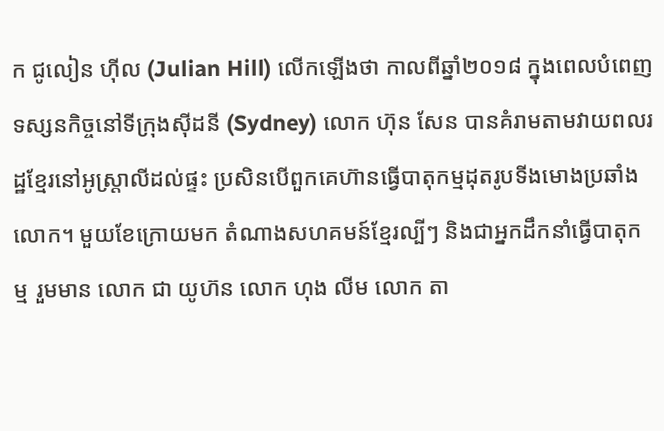ក ជូលៀន ហ៊ីល (Julian Hill) លើកឡើងថា កាលពីឆ្នាំ២០១៨ ក្នុងពេលបំពេញទស្សនកិច្ចនៅទីក្រុងស៊ីដនី (Sydney) លោក ហ៊ុន សែន បានគំរាមតាមវាយពលរដ្ឋខ្មែរនៅអូស្ត្រាលីដល់ផ្ទះ ប្រសិនបើពួកគេហ៊ានធ្វើបាតុកម្មដុតរូបទីងមោងប្រឆាំងលោក។ មួយខែក្រោយមក តំណាងសហគមន៍ខ្មែរល្បីៗ និងជាអ្នកដឹកនាំធ្វើបាតុកម្ម រួមមាន លោក ជា យូហ៊ន លោក ហុង លីម លោក តា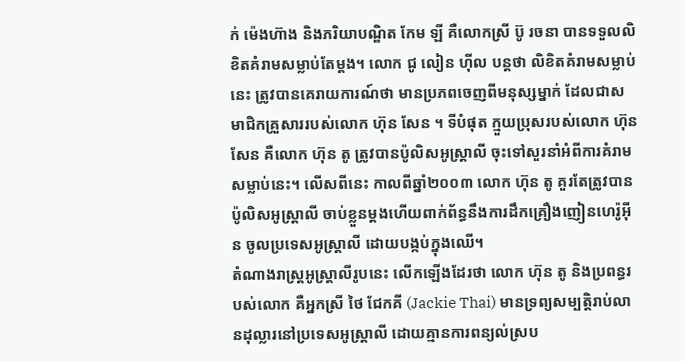ក់ ម៉េងហ៊ាង និងភរិយាបណ្ឌិត កែម ឡី គឺលោកស្រី ប៊ូ រចនា បានទទួលលិខិតគំរាមសម្លាប់តែម្តង។ លោក ជូ លៀន ហ៊ីល បន្តថា លិខិតគំរាមសម្លាប់នេះ ត្រូវបានគេរាយការណ៍ថា មានប្រភពចេញពីមនុស្សម្នាក់ ដែលជាសមាជិកគ្រួសាររបស់លោក ហ៊ុន សែន ។ ទីបំផុត ក្មួយប្រុសរបស់លោក ហ៊ុន សែន គឺលោក ហ៊ុន តូ ត្រូវបានប៉ូលិសអូស្ត្រាលី ចុះទៅសួរនាំអំពីការគំរាមសម្លាប់នេះ។ លើសពីនេះ កាលពីឆ្នាំ២០០៣ លោក ហ៊ុន តូ គួរតែត្រូវបានប៉ូលិសអូស្ត្រាលី ចាប់ខ្លួនម្ដងហើយពាក់ព័ន្ធនឹងការដឹកគ្រឿងញៀនហេរ៉ូអ៊ីន ចូលប្រទេសអូស្ត្រាលី ដោយបង្កប់ក្នុងឈើ។
តំណាងរាស្ត្រអូស្តា្រលីរូបនេះ លើកឡើងដែរថា លោក ហ៊ុន តូ និងប្រពន្ធរបស់លោក គឺអ្នកស្រី ថៃ ជែកគី (Jackie Thai) មានទ្រព្យសម្បត្តិរាប់លានដុល្លារនៅប្រទេសអូស្ត្រាលី ដោយគ្មានការពន្យល់ស្រប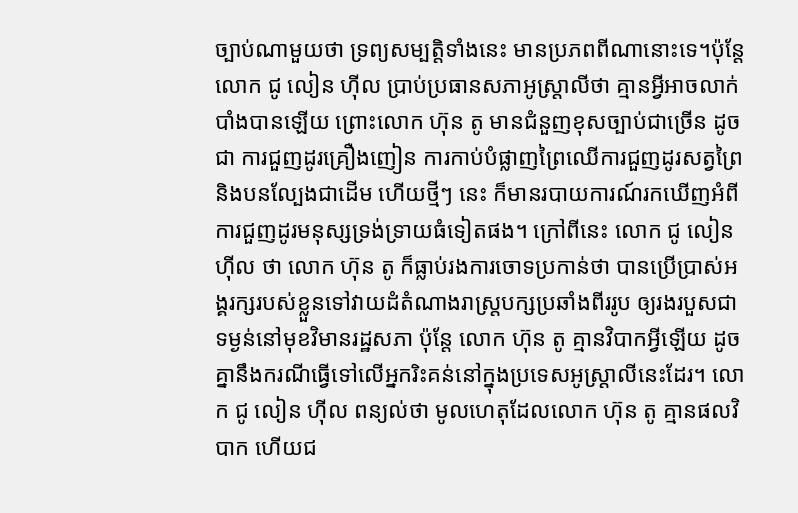ច្បាប់ណាមួយថា ទ្រព្យសម្បត្តិទាំងនេះ មានប្រភពពីណានោះទេ។ប៉ុន្តែលោក ជូ លៀន ហ៊ីល ប្រាប់ប្រធានសភាអូស្ត្រាលីថា គ្មានអ្វីអាចលាក់បាំងបានឡើយ ព្រោះលោក ហ៊ុន តូ មានជំនួញខុសច្បាប់ជាច្រើន ដូចជា ការជួញដូរគ្រឿងញៀន ការកាប់បំផ្លាញព្រៃឈើការជួញដូរសត្វព្រៃ និងបនល្បែងជាដើម ហើយថ្មីៗ នេះ ក៏មានរបាយការណ៍រកឃើញអំពីការជួញដូរមនុស្សទ្រង់ទ្រាយធំទៀតផង។ ក្រៅពីនេះ លោក ជូ លៀនហ៊ីល ថា លោក ហ៊ុន តូ ក៏ធ្លាប់រងការចោទប្រកាន់ថា បានប្រើប្រាស់អង្គរក្សរបស់ខ្លួនទៅវាយដំតំណាងរាស្ត្របក្សប្រឆាំងពីររូប ឲ្យរងរបួសជាទម្ងន់នៅមុខវិមានរដ្ឋសភា ប៉ុន្តែ លោក ហ៊ុន តូ គ្មានវិបាកអ្វីឡើយ ដូចគ្នានឹងករណីធ្វើទៅលើអ្នករិះគន់នៅក្នុងប្រទេសអូស្ត្រាលីនេះដែរ។ លោក ជូ លៀន ហ៊ីល ពន្យល់ថា មូលហេតុដែលលោក ហ៊ុន តូ គ្មានផលវិបាក ហើយជ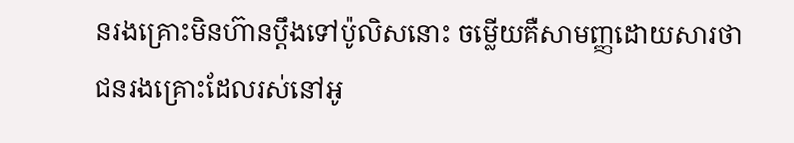នរងគ្រោះមិនហ៊ានប្តឹងទៅប៉ូលិសនោះ ចម្លើយគឺសាមញ្ញដោយសារថា ជនរងគ្រោះដែលរស់នៅអូ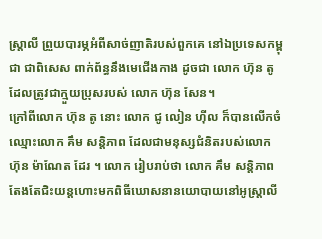ស្ត្រាលី ព្រួយបារម្ភអំពីសាច់ញាតិរបស់ពួកគេ នៅឯប្រទេសកម្ពុជា ជាពិសេស ពាក់ព័ន្ធនឹងមេជើងកាង ដូចជា លោក ហ៊ុន តូ ដែលត្រូវជាក្មួយប្រុសរបស់ លោក ហ៊ុន សែន។
ក្រៅពីលោក ហ៊ុន តូ នោះ លោក ជូ លៀន ហ៊ីល ក៏បានលើកចំឈ្មោះលោក គឹម សន្តិភាព ដែលជាមនុស្សជំនិតរបស់លោក ហ៊ុន ម៉ាណែត ដែរ ។ លោក រៀបរាប់ថា លោក គឹម សន្តិភាព តែងតែជិះយន្តហោះមកពិធីឃោសនានយោបាយនៅអូស្ត្រាលី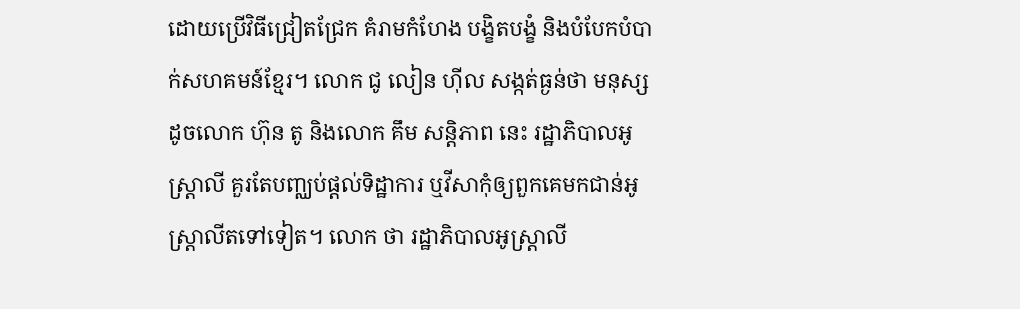ដោយប្រើវិធីជ្រៀតជ្រែក គំរាមកំហែង បង្ខិតបង្ខំ និងបំបែកបំបាក់សហគមន៍ខ្មែរ។ លោក ជូ លៀន ហ៊ីល សង្កត់ធ្ងន់ថា មនុស្សដូចលោក ហ៊ុន តូ និងលោក គឹម សន្តិភាព នេះ រដ្ឋាភិបាលអូស្ត្រាលី គួរតែបញ្ឈប់ផ្តល់ទិដ្ឋាការ ឬវីសាកុំឲ្យពួកគេមកជាន់អូស្ត្រាលីតទៅទៀត។ លោក ថា រដ្ឋាភិបាលអូស្ត្រាលី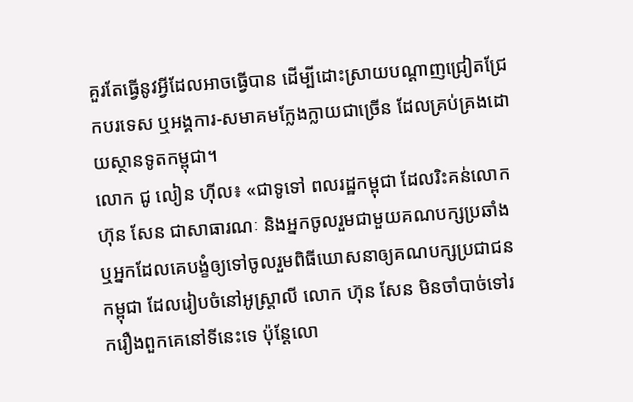គួរតែធ្វើនូវអ្វីដែលអាចធ្វើបាន ដើម្បីដោះស្រាយបណ្ដាញជ្រៀតជ្រែកបរទេស ឬអង្គការ-សមាគមក្លែងក្លាយជាច្រើន ដែលគ្រប់គ្រងដោយស្ថានទូតកម្ពុជា។
លោក ជូ លៀន ហ៊ីល៖ «ជាទូទៅ ពលរដ្ឋកម្ពុជា ដែលរិះគន់លោក ហ៊ុន សែន ជាសាធារណៈ និងអ្នកចូលរួមជាមួយគណបក្សប្រឆាំង ឬអ្នកដែលគេបង្ខំឲ្យទៅចូលរួមពិធីឃោសនាឲ្យគណបក្សប្រជាជនកម្ពុជា ដែលរៀបចំនៅអូស្ត្រាលី លោក ហ៊ុន សែន មិនចាំបាច់ទៅរករឿងពួកគេនៅទីនេះទេ ប៉ុន្តែលោ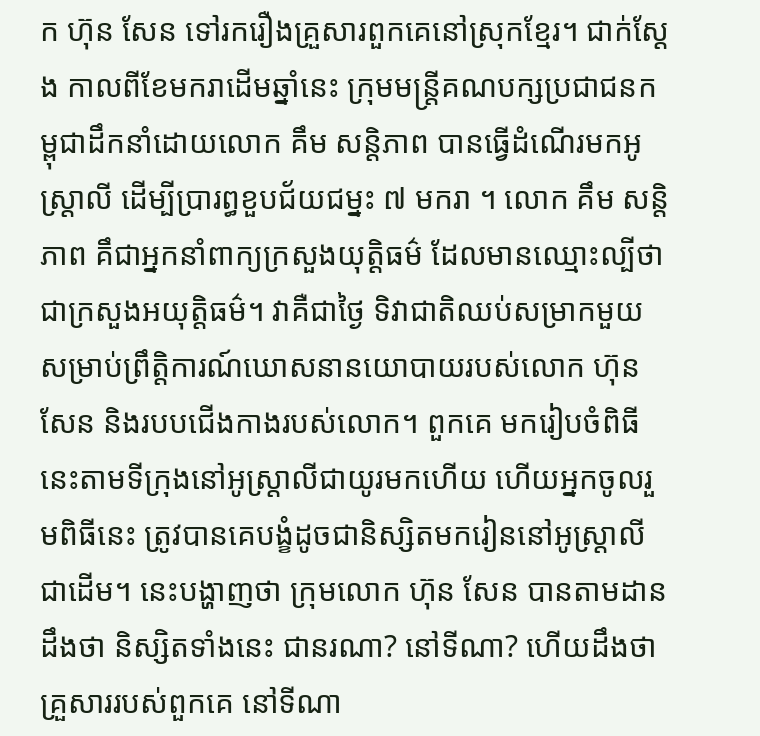ក ហ៊ុន សែន ទៅរករឿងគ្រួសារពួកគេនៅស្រុកខ្មែរ។ ជាក់ស្ដែង កាលពីខែមករាដើមឆ្នាំនេះ ក្រុមមន្ត្រីគណបក្សប្រជាជនកម្ពុជាដឹកនាំដោយលោក គឹម សន្តិភាព បានធ្វើដំណើរមកអូស្ត្រាលី ដើម្បីប្រារព្ធខួបជ័យជម្នះ ៧ មករា ។ លោក គឹម សន្តិភាព គឹជាអ្នកនាំពាក្យក្រសួងយុត្តិធម៌ ដែលមានឈ្មោះល្បីថា ជាក្រសួងអយុត្តិធម៌។ វាគឺជាថ្ងៃ ទិវាជាតិឈប់សម្រាកមួយសម្រាប់ព្រឹត្តិការណ៍ឃោសនានយោបាយរបស់លោក ហ៊ុន សែន និងរបបជើងកាងរបស់លោក។ ពួកគេ មករៀបចំពិធីនេះតាមទីក្រុងនៅអូស្ត្រាលីជាយូរមកហើយ ហើយអ្នកចូលរួមពិធីនេះ ត្រូវបានគេបង្ខំដូចជានិស្សិតមករៀននៅអូស្ត្រាលីជាដើម។ នេះបង្ហាញថា ក្រុមលោក ហ៊ុន សែន បានតាមដានដឹងថា និស្សិតទាំងនេះ ជានរណា? នៅទីណា? ហើយដឹងថា គ្រួសាររបស់ពួកគេ នៅទីណា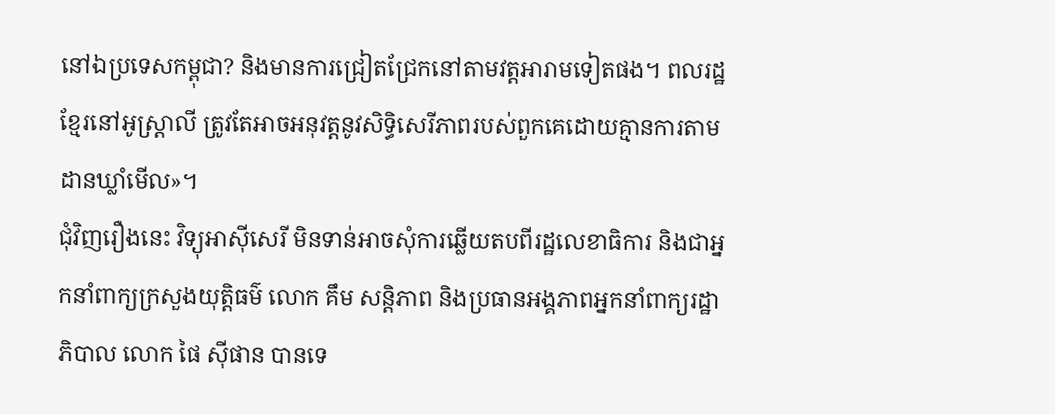នៅឯប្រទេសកម្ពុជា? និងមានការជ្រៀតជ្រែកនៅតាមវត្តអារាមទៀតផង។ ពលរដ្ឋខ្មែរនៅអូស្ត្រាលី ត្រូវតែអាចអនុវត្តនូវសិទ្ធិសេរីភាពរបស់ពួកគេដោយគ្មានការតាមដានឃ្លាំមើល»។
ជុំវិញរឿងនេះ វិទ្យុអាស៊ីសេរី មិនទាន់អាចសុំការឆ្លើយតបពីរដ្ឋលេខាធិការ និងជាអ្នកនាំពាក្យក្រសួងយុត្តិធម៌ លោក គឹម សន្តិភាព និងប្រធានអង្គភាពអ្នកនាំពាក្យរដ្ឋាភិបាល លោក ផៃ ស៊ីផាន បានទេ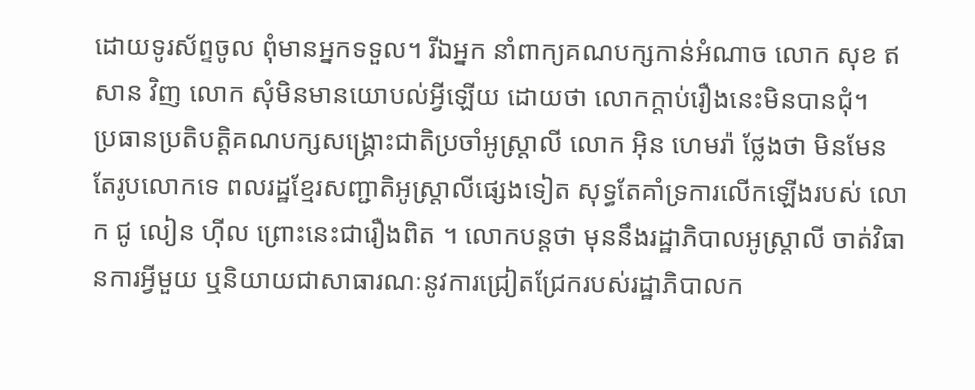ដោយទូរស័ព្ទចូល ពុំមានអ្នកទទួល។ រីឯអ្នក នាំពាក្យគណបក្សកាន់អំណាច លោក សុខ ឥសាន វិញ លោក សុំមិនមានយោបល់អ្វីឡើយ ដោយថា លោកក្ដាប់រឿងនេះមិនបានជុំ។
ប្រធានប្រតិបត្តិគណបក្សសង្គ្រោះជាតិប្រចាំអូស្ត្រាលី លោក អ៊ិន ហេមរ៉ា ថ្លែងថា មិនមែនតែរូបលោកទេ ពលរដ្ឋខ្មែរសញ្ជាតិអូស្ត្រាលីផ្សេងទៀត សុទ្ធតែគាំទ្រការលើកឡើងរបស់ លោក ជូ លៀន ហ៊ីល ព្រោះនេះជារឿងពិត ។ លោកបន្តថា មុននឹងរដ្ឋាភិបាលអូស្ត្រាលី ចាត់វិធានការអ្វីមួយ ឬនិយាយជាសាធារណៈនូវការជ្រៀតជ្រែករបស់រដ្ឋាភិបាលក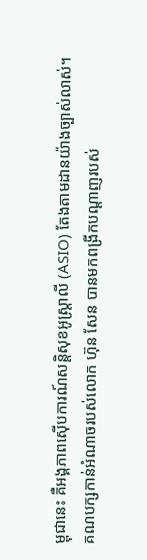ម្ពុជានេះ គឺអង្គភាពស៊ើបការណ៍សន្តិសុខអូស្ត្រាលី (ASIO) តែងតាមដានយ៉ាងច្បាស់លាស់។
គណបក្សកាន់អំណាចរបស់លោក ហ៊ុន សែន បានមកពង្រីកបណ្ដាញរបស់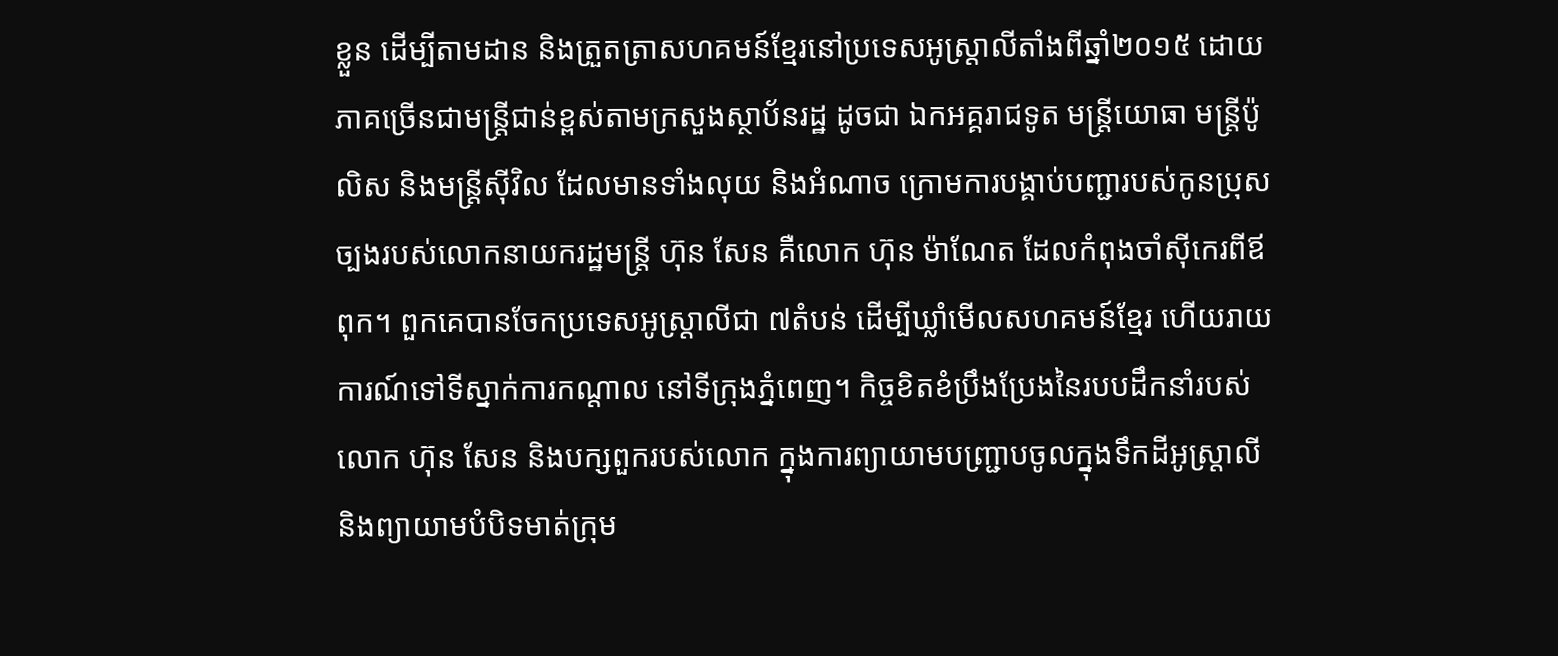ខ្លួន ដើម្បីតាមដាន និងត្រួតត្រាសហគមន៍ខ្មែរនៅប្រទេសអូស្ត្រាលីតាំងពីឆ្នាំ២០១៥ ដោយភាគច្រើនជាមន្ត្រីជាន់ខ្ពស់តាមក្រសួងស្ថាប័នរដ្ឋ ដូចជា ឯកអគ្គរាជទូត មន្ត្រីយោធា មន្ត្រីប៉ូលិស និងមន្ត្រីស៊ីវិល ដែលមានទាំងលុយ និងអំណាច ក្រោមការបង្គាប់បញ្ជារបស់កូនប្រុសច្បងរបស់លោកនាយករដ្ឋមន្ត្រី ហ៊ុន សែន គឺលោក ហ៊ុន ម៉ាណែត ដែលកំពុងចាំស៊ីកេរពីឪពុក។ ពួកគេបានចែកប្រទេសអូស្ត្រាលីជា ៧តំបន់ ដើម្បីឃ្លាំមើលសហគមន៍ខ្មែរ ហើយរាយការណ៍ទៅទីស្នាក់ការកណ្ដាល នៅទីក្រុងភ្នំពេញ។ កិច្ចខិតខំប្រឹងប្រែងនៃរបបដឹកនាំរបស់លោក ហ៊ុន សែន និងបក្សពួករបស់លោក ក្នុងការព្យាយាមបញ្ជ្រាបចូលក្នុងទឹកដីអូស្ត្រាលី និងព្យាយាមបំបិទមាត់ក្រុម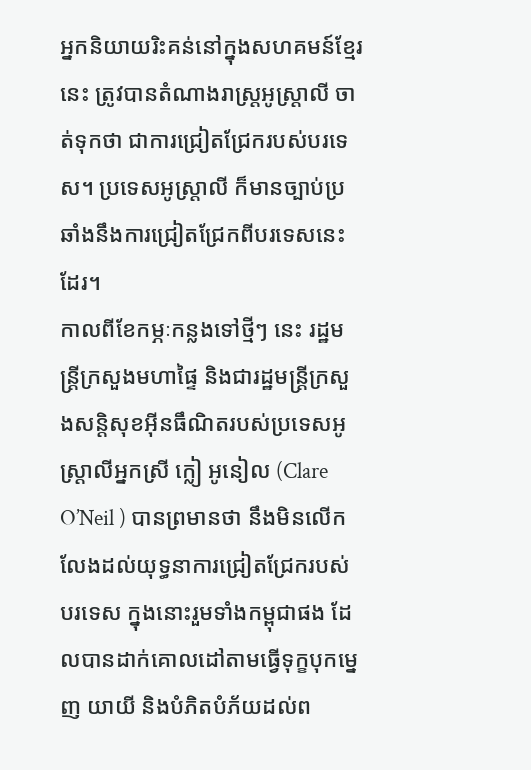អ្នកនិយាយរិះគន់នៅក្នុងសហគមន៍ខ្មែរនេះ ត្រូវបានតំណាងរាស្ត្រអូស្ត្រាលី ចាត់ទុកថា ជាការជ្រៀតជ្រែករបស់បរទេស។ ប្រទេសអូស្ត្រាលី ក៏មានច្បាប់ប្រឆាំងនឹងការជ្រៀតជ្រែកពីបរទេសនេះដែរ។
កាលពីខែកម្ភៈកន្លងទៅថ្មីៗ នេះ រដ្ឋមន្ត្រីក្រសួងមហាផ្ទៃ និងជារដ្ឋមន្ត្រីក្រសួងសន្តិសុខអ៊ីនធឹណិតរបស់ប្រទេសអូស្ត្រាលីអ្នកស្រី ក្លៀ អូនៀល (Clare O’Neil ) បានព្រមានថា នឹងមិនលើកលែងដល់យុទ្ធនាការជ្រៀតជ្រែករបស់បរទេស ក្នុងនោះរួមទាំងកម្ពុជាផង ដែលបានដាក់គោលដៅតាមធ្វើទុក្ខបុកម្នេញ យាយី និងបំភិតបំភ័យដល់ព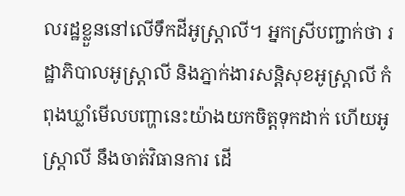លរដ្ឋខ្លួននៅលើទឹកដីអូស្ត្រាលី។ អ្នកស្រីបញ្ជាក់ថា រដ្ឋាភិបាលអូស្ត្រាលី និងភ្នាក់ងារសន្តិសុខអូស្ត្រាលី កំពុងឃ្លាំមើលបញ្ហានេះយ៉ាងយកចិត្តទុកដាក់ ហើយអូស្ត្រាលី នឹងចាត់វិធានការ ដើ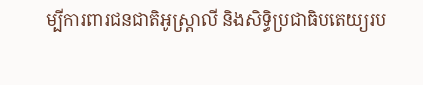ម្បីការពារជនជាតិអូស្ត្រាលី និងសិទ្ធិប្រជាធិបតេយ្យរប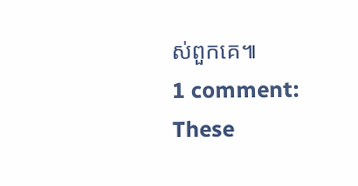ស់ពួកគេ៕
1 comment:
These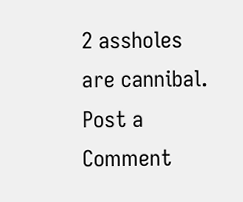2 assholes are cannibal.
Post a Comment